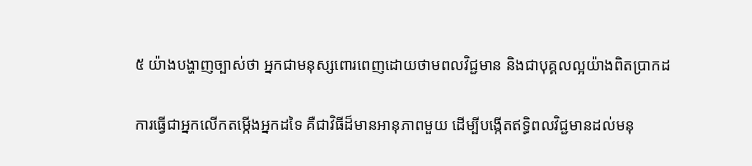៥ យ៉ាងបង្ហាញច្បាស់ថា អ្នកជាមនុស្សពោរពេញដោយថាមពលវិជ្ជមាន និងជាបុគ្គលល្អយ៉ាងពិតប្រាកដ

ការធ្វើជាអ្នកលើកតម្កើងអ្នកដទៃ គឺជាវិធីដ៏មានអានុភាពមួយ ដើម្បីបង្កើតឥទ្ធិពលវិជ្ជមានដល់មនុ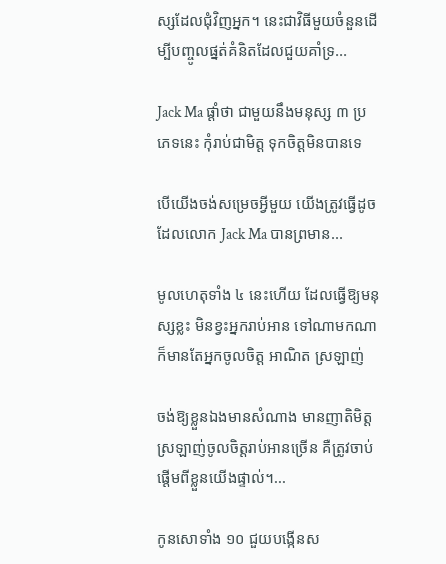ស្សដែលជុំវិញអ្នក។ នេះជាវិធីមួយចំនួនដើម្បីបញ្ចូលផ្នត់គំនិតដែលជួយគាំទ្រ...

Jack Ma ផ្ដាំថា ជាមួយនឹងមនុស្ស ៣ ប្រភេទនេះ កុំរាប់ជាមិត្ត ទុកចិត្តមិនបានទេ

បើយើងចង់សម្រេចអ្វីមួយ យើងត្រូវធ្វើដូចដែលលោក Jack Ma បានព្រមាន...

មូលហេតុទាំង ៤ នេះហើយ ដែលធ្វើឱ្យមនុស្សខ្លះ មិនខ្វះអ្នករាប់អាន ទៅណាមកណាក៏មានតែអ្នកចូលចិត្ត អាណិត ស្រឡាញ់

ចង់ឱ្យខ្លួនឯងមានសំណាង មានញាតិមិត្ត ស្រឡាញ់ចូលចិត្តរាប់អានច្រើន គឺត្រូវចាប់ផ្ដើមពីខ្លួនយើងផ្ទាល់។...

កូនសោទាំង ១០ ជួយបង្កើនស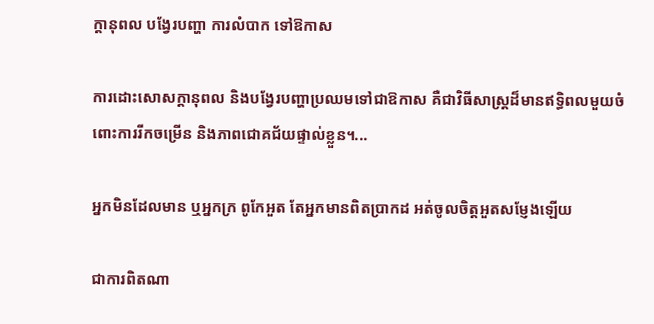ក្ដានុពល បង្វែរបញ្ហា ការលំបាក ទៅឱកាស

ការដោះសោសក្តានុពល និងបង្វែរបញ្ហាប្រឈមទៅជាឱកាស គឺជាវិធីសាស្រ្តដ៏មានឥទ្ធិពលមួយចំពោះការរីកចម្រើន និងភាពជោគជ័យផ្ទាល់ខ្លួន។...

អ្នកមិនដែលមាន ឬអ្នកក្រ ពូកែអួត តែអ្នកមានពិតប្រាកដ អត់ចូលចិត្តអួតសម្ញែងឡើយ

ជាការពិតណា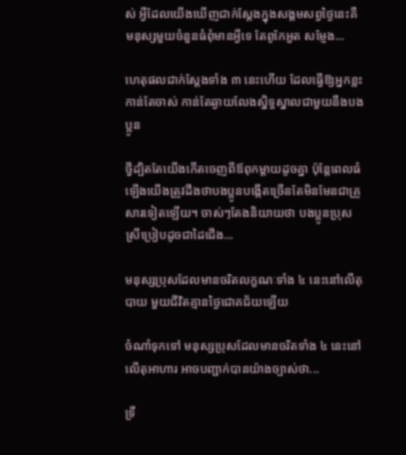ស់ អ្វីដែលយើងឃើញជាក់ស្ដែងក្នុងសង្គមសព្វថ្ងៃនេះគឺ មនុស្សមួយចំនួនធំពុំមានអ្វីទេ តែពូកែអួត សម្ញែង...

ហេតុផលជាក់ស្ដែងទាំង ៣ នេះហើយ ដែលធ្វើឱ្យអ្នកខ្លះ កាន់តែចាស់ កាន់តែឆ្ងាយលែងស្និទ្ធស្នាលជាមួយនឹងបងប្អូន

ថ្វីដ្បិតតែយើងកើតចេញពីឪពុកម្តាយដូចគ្នា ប៉ុន្តែពេលធំឡើងយើងត្រូវដឹងថាបងប្អូនបង្កើតច្រើនតែមិនមែនជាគ្រួសារទៀតឡើយ។ ចាស់ៗតែងនិយាយថា បងប្អូនប្រុសស្រីប្រៀបដូចជាដៃជើង...

មនុស្សប្រុសដែលមានចរិតលក្ខណៈទាំង ៤ នេះនៅលើតុបាយ មួយជីវិតគ្មានថ្ងៃជោគជ័យឡើយ

ចំណាំទុកទៅ មនុស្សប្រុសដែលមានចរិតទាំង ៤ នេះនៅលើតុអាហារ អាចបញ្ជាក់បានយ៉ាងច្បាស់ថា...

ទ្រឹ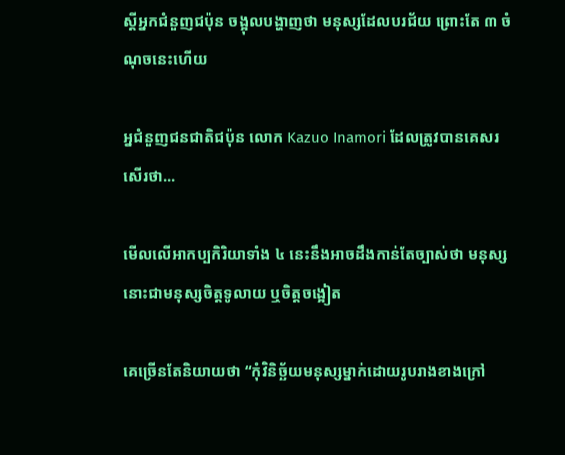ស្ដីអ្នកជំនួញជប៉ុន ចង្អុលបង្ហាញថា មនុស្សដែលបរជ័យ ព្រោះតែ ៣ ចំណុចនេះហើយ

អ្នជំនួញជនជាតិជប៉ុន លោក Kazuo Inamori ដែលត្រូវបានគេសរសើរថា...

មើលលើអាកប្បកិរិយាទាំង ៤ នេះនឹងអាចដឹងកាន់តែច្បាស់ថា មនុស្សនោះជាមនុស្សចិត្តទូលាយ ឬចិត្តចង្អៀត

គេច្រើនតែនិយាយថា “កុំវិនិច្ឆ័យមនុស្សម្នាក់ដោយរូបរាងខាងក្រៅ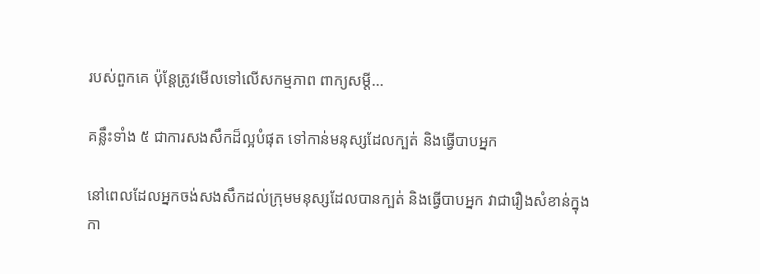របស់ពួកគេ ប៉ុន្តែត្រូវមើលទៅលើសកម្មភាព ពាក្យសម្ដី...

គន្លឹះទាំង ៥ ជាការសងសឹកដ៏ល្អបំផុត ទៅកាន់មនុស្សដែលក្បត់ និងធ្វើបាបអ្នក

នៅពេលដែលអ្នកចង់សងសឹកដល់ក្រុមមនុស្សដែលបានក្បត់ និងធ្វើបាបអ្នក វាជារឿងសំខាន់ក្នុងកា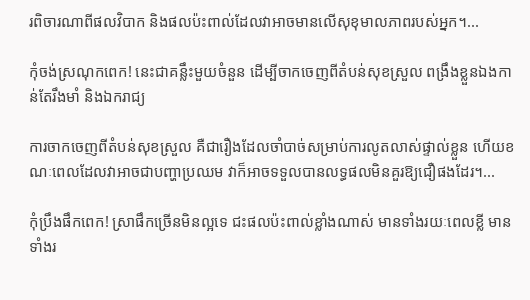រពិចារណាពីផលវិបាក និងផលប៉ះពាល់ដែលវាអាចមានលើសុខុមាលភាពរបស់អ្នក។...

កុំចង់ស្រណុកពេក! នេះជាគន្លឹះមួយចំនួន ដើម្បីចាកចេញពីតំបន់សុខស្រួល ពង្រឹងខ្លួនឯងកាន់តែរឹងមាំ និងឯករាជ្យ

ការចាកចេញពីតំបន់សុខស្រួល គឺជារឿងដែលចាំបាច់សម្រាប់ការលូតលាស់ផ្ទាល់ខ្លួន ហើយខណៈពេលដែលវាអាចជាបញ្ហាប្រឈម វាក៏អាចទទួលបានលទ្ធផលមិនគួរឱ្យជឿផងដែរ។...

កុំប្រឹងផឹកពេក! ស្រាផឹកច្រើនមិនល្អទេ ជះផលប៉ះពាល់ខ្លាំងណាស់ មានទាំងរយៈពេលខ្លី មានទាំងរ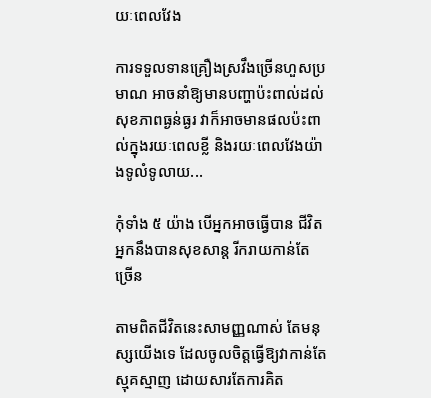យៈពេលវែង

ការទទួលទានគ្រឿងស្រវឹងច្រើនហួសប្រមាណ អាចនាំឱ្យមានបញ្ហាប៉ះពាល់ដល់សុខភាពធ្ងន់ធ្ងរ វាក៏អាចមានផលប៉ះពាល់ក្នុងរយៈពេលខ្លី និងរយៈពេលវែងយ៉ាងទូលំទូលាយ...

កុំទាំង ៥ យ៉ាង បើអ្នកអាចធ្វើបាន ជីវិតអ្នកនឹងបានសុខសាន្ត រីករាយកាន់តែច្រើន

តាមពិតជីវិតនេះសាមញ្ញណាស់ តែមនុស្សយើងទេ ដែលចូលចិត្តធ្វើឱ្យវាកាន់តែស្មុគស្មាញ ដោយសារតែការគិត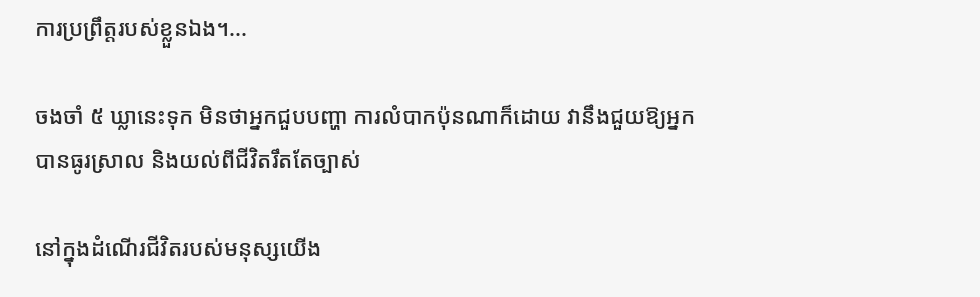ការប្រព្រឹត្តរបស់ខ្លួនឯង។...

ចងចាំ ៥ ឃ្លានេះទុក មិនថាអ្នកជួបបញ្ហា ការលំបាកប៉ុនណាក៏ដោយ វានឹងជួយឱ្យអ្នកបានធូរស្រាល និងយល់ពីជីវិតរឹតតែច្បាស់

នៅក្នុងដំណើរជីវិតរបស់មនុស្សយើង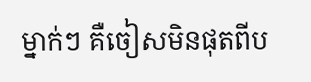ម្នាក់ៗ គឺចៀសមិនផុតពីប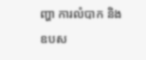ញ្ហា ការលំបាក និងឧបស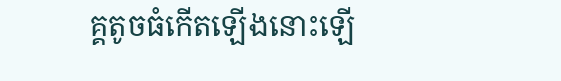គ្គតូចធំកើតឡើងនោះឡើ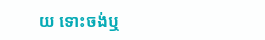យ ទោះចង់ឬ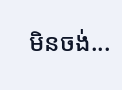មិនចង់...